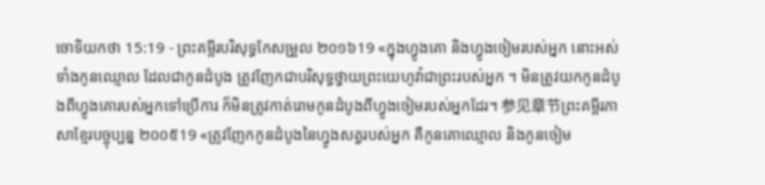ចោទិយកថា 15:19 - ព្រះគម្ពីរបរិសុទ្ធកែសម្រួល ២០១៦19 «ក្នុងហ្វូងគោ និងហ្វូងចៀមរបស់អ្នក នោះអស់ទាំងកូនឈ្មោល ដែលជាកូនដំបូង ត្រូវញែកជាបរិសុទ្ធថ្វាយព្រះយេហូវ៉ាជាព្រះរបស់អ្នក ។ មិនត្រូវយកកូនដំបូងពីហ្វូងគោរបស់អ្នកទៅប្រើការ ក៏មិនត្រូវកាត់រោមកូនដំបូងពីហ្វូងចៀមរបស់អ្នកដែរ។ 参见章节ព្រះគម្ពីរភាសាខ្មែរបច្ចុប្បន្ន ២០០៥19 «ត្រូវញែកកូនដំបូងនៃហ្វូងសត្វរបស់អ្នក គឺកូនគោឈ្មោល និងកូនចៀម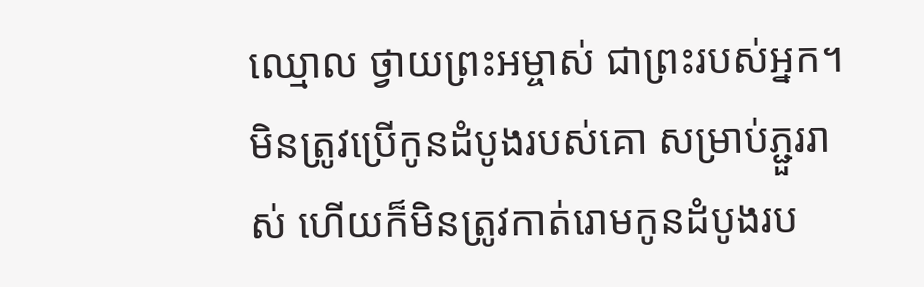ឈ្មោល ថ្វាយព្រះអម្ចាស់ ជាព្រះរបស់អ្នក។ មិនត្រូវប្រើកូនដំបូងរបស់គោ សម្រាប់ភ្ជួររាស់ ហើយក៏មិនត្រូវកាត់រោមកូនដំបូងរប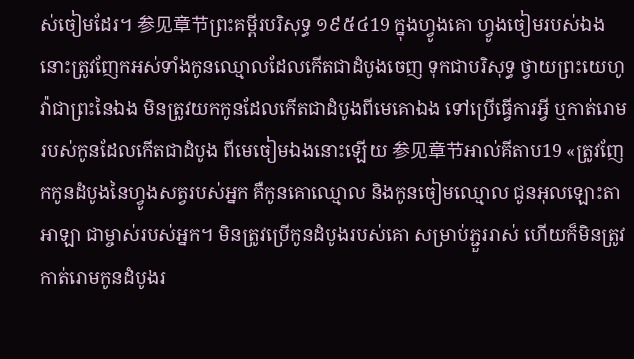ស់ចៀមដែរ។ 参见章节ព្រះគម្ពីរបរិសុទ្ធ ១៩៥៤19 ក្នុងហ្វូងគោ ហ្វូងចៀមរបស់ឯង នោះត្រូវញែកអស់ទាំងកូនឈ្មោលដែលកើតជាដំបូងចេញ ទុកជាបរិសុទ្ធ ថ្វាយព្រះយេហូវ៉ាជាព្រះនៃឯង មិនត្រូវយកកូនដែលកើតជាដំបូងពីមេគោឯង ទៅប្រើធ្វើការអ្វី ឬកាត់រោមរបស់កូនដែលកើតជាដំបូង ពីមេចៀមឯងនោះឡើយ 参见章节អាល់គីតាប19 «ត្រូវញែកកូនដំបូងនៃហ្វូងសត្វរបស់អ្នក គឺកូនគោឈ្មោល និងកូនចៀមឈ្មោល ជូនអុលឡោះតាអាឡា ជាម្ចាស់របស់អ្នក។ មិនត្រូវប្រើកូនដំបូងរបស់គោ សម្រាប់ភ្ជួររាស់ ហើយក៏មិនត្រូវកាត់រោមកូនដំបូងរ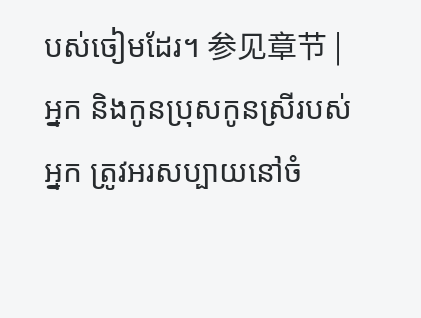បស់ចៀមដែរ។ 参见章节 |
អ្នក និងកូនប្រុសកូនស្រីរបស់អ្នក ត្រូវអរសប្បាយនៅចំ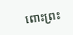ពោះព្រះ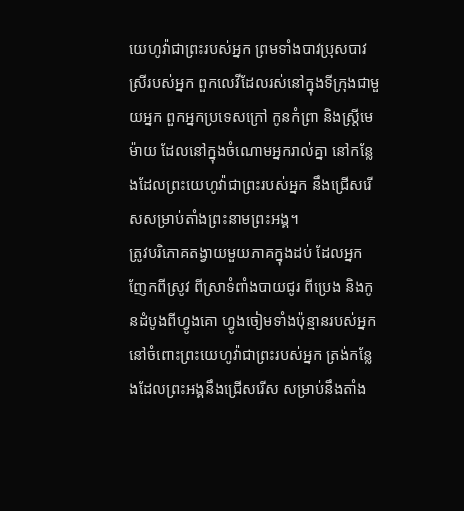យេហូវ៉ាជាព្រះរបស់អ្នក ព្រមទាំងបាវប្រុសបាវស្រីរបស់អ្នក ពួកលេវីដែលរស់នៅក្នុងទីក្រុងជាមួយអ្នក ពួកអ្នកប្រទេសក្រៅ កូនកំព្រា និងស្រ្ដីមេម៉ាយ ដែលនៅក្នុងចំណោមអ្នករាល់គ្នា នៅកន្លែងដែលព្រះយេហូវ៉ាជាព្រះរបស់អ្នក នឹងជ្រើសរើសសម្រាប់តាំងព្រះនាមព្រះអង្គ។
ត្រូវបរិភោគតង្វាយមួយភាគក្នុងដប់ ដែលអ្នកញែកពីស្រូវ ពីស្រាទំពាំងបាយជូរ ពីប្រេង និងកូនដំបូងពីហ្វូងគោ ហ្វូងចៀមទាំងប៉ុន្មានរបស់អ្នក នៅចំពោះព្រះយេហូវ៉ាជាព្រះរបស់អ្នក ត្រង់កន្លែងដែលព្រះអង្គនឹងជ្រើសរើស សម្រាប់នឹងតាំង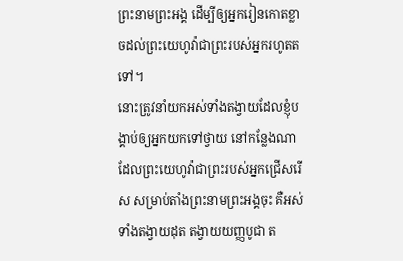ព្រះនាមព្រះអង្គ ដើម្បីឲ្យអ្នករៀនកោតខ្លាចដល់ព្រះយេហូវ៉ាជាព្រះរបស់អ្នករហូតតទៅ។
នោះត្រូវនាំយកអស់ទាំងតង្វាយដែលខ្ញុំបង្គាប់ឲ្យអ្នកយកទៅថ្វាយ នៅកន្លែងណាដែលព្រះយេហូវ៉ាជាព្រះរបស់អ្នកជ្រើសរើស សម្រាប់តាំងព្រះនាមព្រះអង្គចុះ គឺអស់ទាំងតង្វាយដុត តង្វាយយញ្ញបូជា ត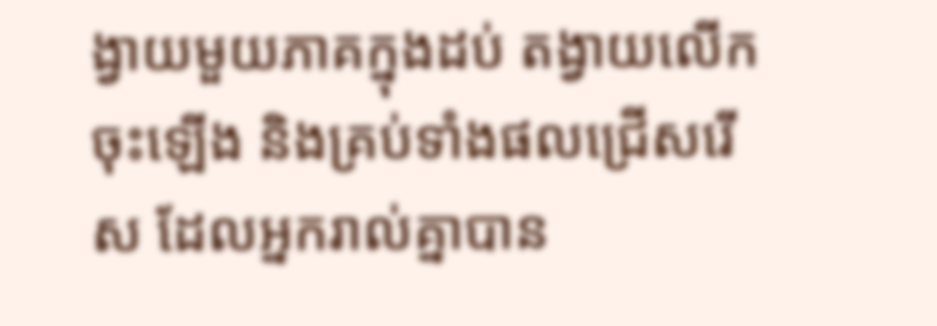ង្វាយមួយភាគក្នុងដប់ តង្វាយលើកចុះឡើង និងគ្រប់ទាំងផលជ្រើសរើស ដែលអ្នករាល់គ្នាបាន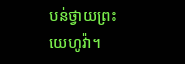បន់ថ្វាយព្រះយេហូវ៉ា។